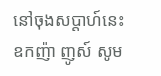នៅចុងសប្តាហ៍នេះ ឧកញ៉ា ញូស៍ សូម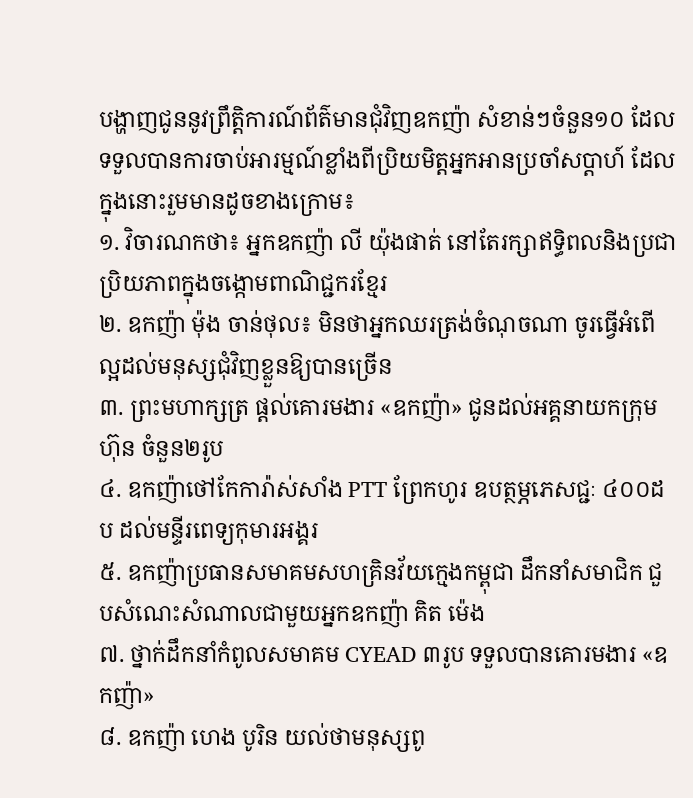បង្ហាញជូននូវព្រឹត្តិការណ៍ព័ត៌មានជុំវិញឧកញ៉ា សំខាន់ៗចំនួន១០ ដែលទទួលបានការចាប់អារម្មណ៍ខ្លាំងពីប្រិយមិត្តអ្នកអានប្រចាំសប្តាហ៍ ដែលក្នុងនោះរួមមានដូចខាងក្រោម៖
១. វិចារណកថា៖ អ្នកឧកញ៉ា លី យ៉ុងផាត់ នៅតែរក្សាឥទ្ធិពលនិងប្រជាប្រិយភាពក្នុងចង្កោមពាណិជ្ជករខ្មែរ
២. ឧកញ៉ា ម៉ុង ចាន់ថុល៖ មិនថាអ្នកឈរត្រង់ចំណុចណា ចូរធ្វើអំពើល្អដល់មនុស្សជុំវិញខ្លួនឱ្យបានច្រើន
៣. ព្រះមហាក្សត្រ ផ្តល់គោរមងារ «ឧកញ៉ា» ជូនដល់អគ្គនាយកក្រុមហ៊ុន ចំនួន២រូប
៤. ឧកញ៉ាថៅកែការ៉ាស់សាំង PTT ព្រែកហូរ ឧបត្ថម្ភភេសជ្ជៈ ៤០០ដប ដល់មន្ទីរពេទ្យកុមារអង្គរ
៥. ឧកញ៉ាប្រធានសមាគមសហគ្រិនវ័យក្មេងកម្ពុជា ដឹកនាំសមាជិក ជួបសំណេះសំណាលជាមួយអ្នកឧកញ៉ា គិត ម៉េង
៧. ថ្នាក់ដឹកនាំកំពូលសមាគម CYEAD ៣រូប ទទួលបានគោរមងារ «ឧកញ៉ា»
៨. ឧកញ៉ា ហេង បូរិន យល់ថាមនុស្សពូ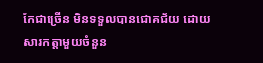កែជាច្រើន មិនទទួលបានជោគជ័យ ដោយសារកត្តាមួយចំនួន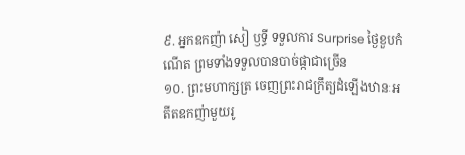៩. អ្នកឧកញ៉ា សៀ ឫទ្ធី ទទួលការ Surprise ថ្ងៃខួបកំណើត ព្រមទាំងទទួលបានបាច់ផ្កាជាច្រើន
១០. ព្រះមហាក្សត្រ ចេញព្រះរាជក្រឹត្យដំឡើងឋានៈអតីតឧកញ៉ាមួយរូ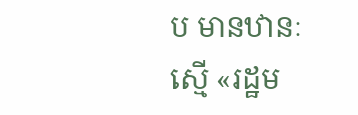ប មានឋានៈស្មើ «រដ្ឋម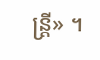ន្ត្រី» ។